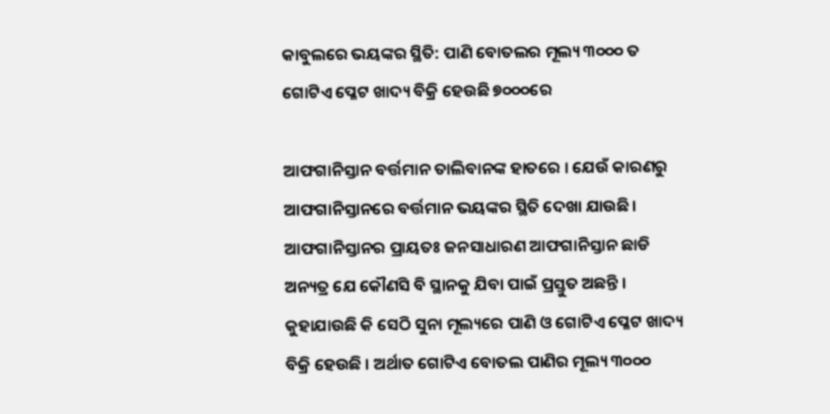କାବୁଲରେ ଭୟଙ୍କର ସ୍ଥିତି: ପାଣି ବୋତଲର ମୂଲ୍ୟ ୩୦୦୦ ତ ଗୋଟିଏ ପ୍ଳେଟ ଖାଦ୍ୟ ବିକ୍ରି ହେଉଛି ୭୦୦୦ରେ

ଆଫଗାନିସ୍ତାନ ବର୍ତ୍ତମାନ ତାଲିବାନଙ୍କ ହାତରେ । ଯେଉଁ କାରଣରୁ ଆଫଗାନିସ୍ତାନରେ ବର୍ତ୍ତମାନ ଭୟଙ୍କର ସ୍ଥିତି ଦେଖା ଯାଉଛି । ଆଫଗାନିସ୍ତାନର ପ୍ରାୟତଃ ଜନସାଧାରଣ ଆଫଗାନିସ୍ତାନ ଛାଡି ଅନ୍ୟତ୍ର ଯେ କୌଣସି ବି ସ୍ଥାନକୁ ଯିବା ପାଇଁ ପ୍ରସ୍ତୁତ ଅଛନ୍ତି । କୁହାଯାଉଛି କି ସେଠି ସୁନା ମୂଲ୍ୟରେ ପାଣି ଓ ଗୋଟିଏ ପ୍ଳେଟ ଖାଦ୍ୟ ବିକ୍ରି ହେଉଛି । ଅର୍ଥାତ ଗୋଟିଏ ବୋତଲ ପାଣିର ମୂଲ୍ୟ ୩୦୦୦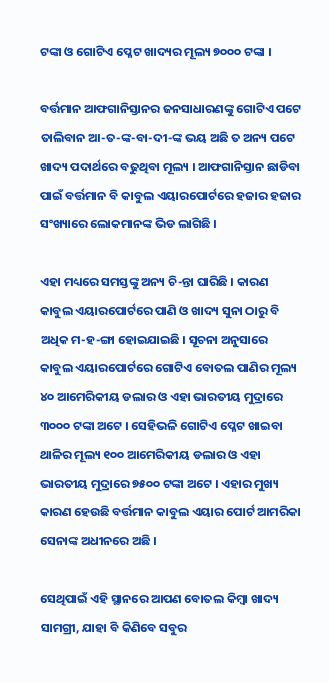ଟଙ୍କା ଓ ଗୋଟିଏ ପ୍ଳେଟ ଖାଦ୍ୟର ମୂଲ୍ୟ ୭୦୦୦ ଟଙ୍କା ।

ବର୍ତ୍ତମାନ ଆଫଗାନିସ୍ତାନର ଜନସାଧାରଣଙ୍କୁ ଗୋଟିଏ ପଟେ ତାଲିବାନ ଆ-ତ-ଙ୍କ-ବା-ଦୀ-ଙ୍କ ଭୟ ଅଛି ତ ଅନ୍ୟ ପଟେ ଖାଦ୍ୟ ପଦାର୍ଥରେ ବଢୁଥିବା ମୂଲ୍ୟ । ଆଫଗାନିସ୍ତାନ ଛାଡିବା ପାଇଁ ବର୍ତ୍ତମାନ ବି କାବୁଲ ଏୟାରପୋର୍ଟରେ ହଜାର ହଜାର ସଂଖ୍ୟାରେ ଲୋକମାନଙ୍କ ଭିଡ ଲାଗିଛି ।

ଏହା ମଧ୍ୟରେ ସମସ୍ତଙ୍କୁ ଅନ୍ୟ ଚି-ନ୍ତା ଘାରିଛି । କାରଣ କାବୁଲ ଏୟାରପୋର୍ଟରେ ପାଣି ଓ ଖାଦ୍ୟ ସୁନା ଠାରୁ ବି ଅଧିକ ମ-ହ-ଙ୍ଗା ହୋଇଯାଇଛି । ସୂଚନା ଅନୁସାରେ କାବୁଲ ଏୟାରପୋର୍ଟରେ ଗୋଟିଏ ବୋତଲ ପାଣିର ମୂଲ୍ୟ ୪୦ ଆମେରିକୀୟ ଡଲାର ଓ ଏହା ଭାରତୀୟ ମୁଦ୍ରାରେ ୩୦୦୦ ଟଙ୍କା ଅଟେ । ସେହିଭଳି ଗୋଟିଏ ପ୍ଳେଟ ଖାଇବା ଥାଳିର ମୂଲ୍ୟ ୧୦୦ ଆମେରିକୀୟ ଡଲାର ଓ ଏହା ଭାରତୀୟ ମୁଦ୍ରାରେ ୭୫୦୦ ଟଙ୍କା ଅଟେ । ଏହାର ମୁଖ୍ୟ କାରଣ ହେଉଛି ବର୍ତ୍ତମାନ କାବୁଲ ଏୟାର ପୋର୍ଟ ଆମରିକା ସେନାଙ୍କ ଅଧୀନରେ ଅଛି ।

ସେଥିପାଇଁ ଏହି ସ୍ଥାନରେ ଆପଣ ବୋତଲ କିମ୍ବା ଖାଦ୍ୟ ସାମଗ୍ରୀ, ଯାହା ବି କିଣିବେ ସବୁର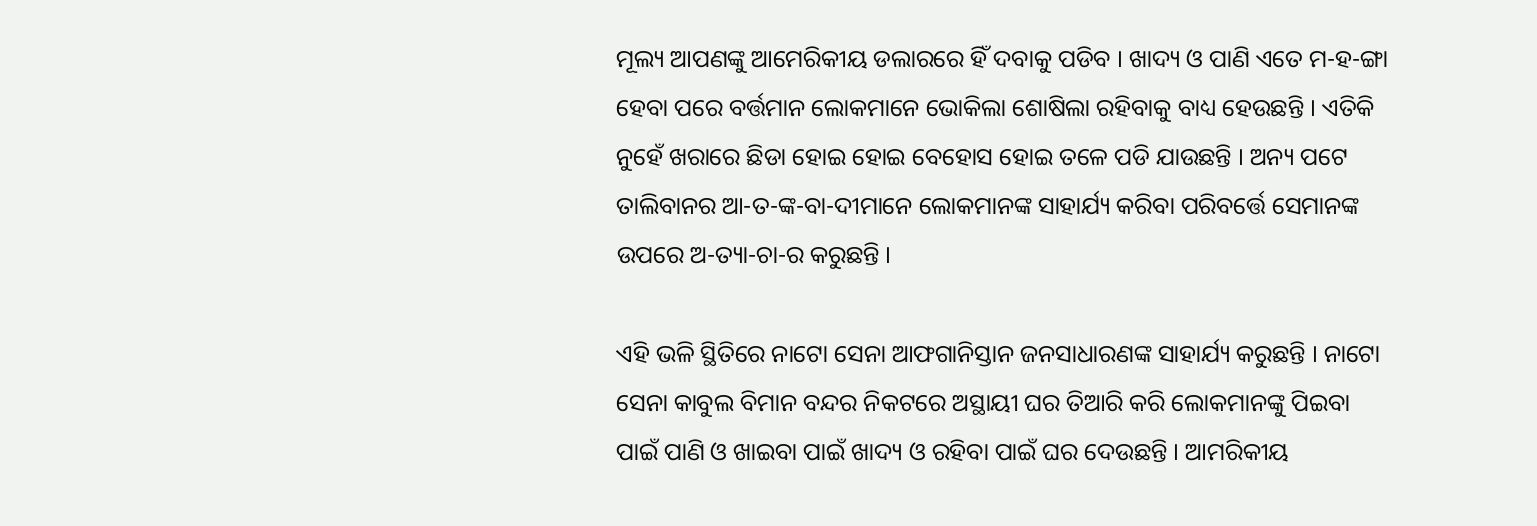ମୂଲ୍ୟ ଆପଣଙ୍କୁ ଆମେରିକୀୟ ଡଲାରରେ ହିଁ ଦବାକୁ ପଡିବ । ଖାଦ୍ୟ ଓ ପାଣି ଏତେ ମ-ହ-ଙ୍ଗା ହେବା ପରେ ବର୍ତ୍ତମାନ ଲୋକମାନେ ଭୋକିଲା ଶୋଷିଲା ରହିବାକୁ ବାଧ୍ୟ ହେଉଛନ୍ତି । ଏତିକି ନୁହେଁ ଖରାରେ ଛିଡା ହୋଇ ହୋଇ ବେହୋସ ହୋଇ ତଳେ ପଡି ଯାଉଛନ୍ତି । ଅନ୍ୟ ପଟେ ତାଲିବାନର ଆ-ତ-ଙ୍କ-ବା-ଦୀମାନେ ଲୋକମାନଙ୍କ ସାହାର୍ଯ୍ୟ କରିବା ପରିବର୍ତ୍ତେ ସେମାନଙ୍କ ଉପରେ ଅ-ତ୍ୟା-ଚା-ର କରୁଛନ୍ତି ।

ଏହି ଭଳି ସ୍ଥିତିରେ ନାଟୋ ସେନା ଆଫଗାନିସ୍ତାନ ଜନସାଧାରଣଙ୍କ ସାହାର୍ଯ୍ୟ କରୁଛନ୍ତି । ନାଟୋ ସେନା କାବୁଲ ବିମାନ ବନ୍ଦର ନିକଟରେ ଅସ୍ଥାୟୀ ଘର ତିଆରି କରି ଲୋକମାନଙ୍କୁ ପିଇବା ପାଇଁ ପାଣି ଓ ଖାଇବା ପାଇଁ ଖାଦ୍ୟ ଓ ରହିବା ପାଇଁ ଘର ଦେଉଛନ୍ତି । ଆମରିକୀୟ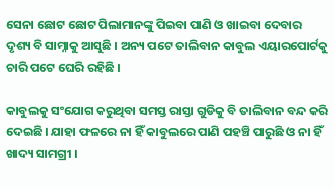ସେନା ଛୋଟ ଛୋଟ ପିଲାମାନଙ୍କୁ ପିଇବା ପାଣି ଓ ଖାଇବା ଦେବାର ଦୃଶ୍ୟ ବି ସାମ୍ନାକୁ ଆସୁଛି । ଅନ୍ୟ ପଟେ ତାଲିବାନ କାବୁଲ ଏୟାରପୋର୍ଟକୁ ଚାରି ପଟେ ଘେରି ରହିଛି ।

କାବୁଲକୁ ସଂଯୋଗ କରୁଥିବା ସମସ୍ତ ରାସ୍ତା ଗୁଡିକୁ ବି ତାଲିବାନ ବନ୍ଦ କରି ଦେଇଛି । ଯାହା ଫଳରେ ନା ହିଁ କାବୁଲରେ ପାଣି ପହଞ୍ଚି ପାରୁଛି ଓ ନା ହିଁ ଖାଦ୍ୟ ସାମଗ୍ରୀ ।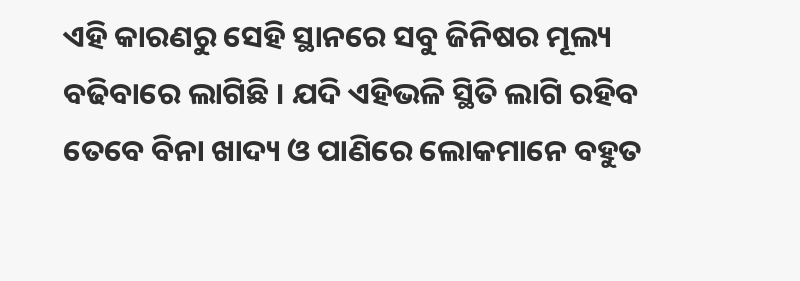ଏହି କାରଣରୁ ସେହି ସ୍ଥାନରେ ସବୁ ଜିନିଷର ମୂଲ୍ୟ ବଢିବାରେ ଲାଗିଛି । ଯଦି ଏହିଭଳି ସ୍ଥିତି ଲାଗି ରହିବ ତେବେ ବିନା ଖାଦ୍ୟ ଓ ପାଣିରେ ଲୋକମାନେ ବହୁତ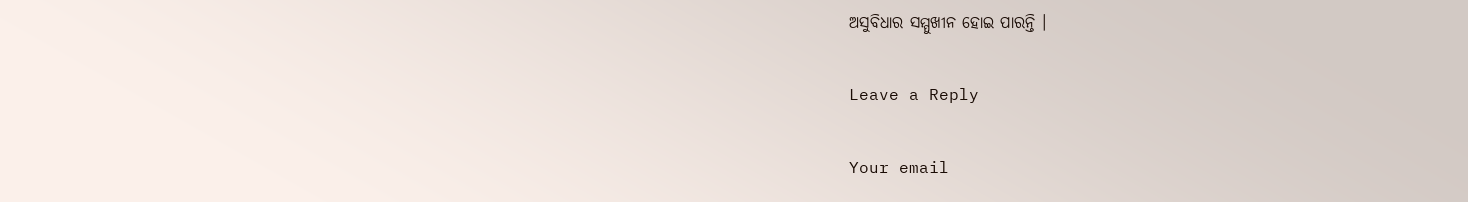ଅସୁବିଧାର ସମ୍ମୁଖୀନ ହୋଇ ପାରନ୍ତି ।

Leave a Reply

Your email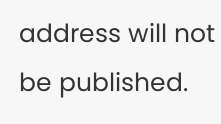address will not be published.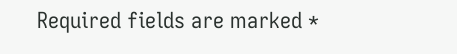Required fields are marked *